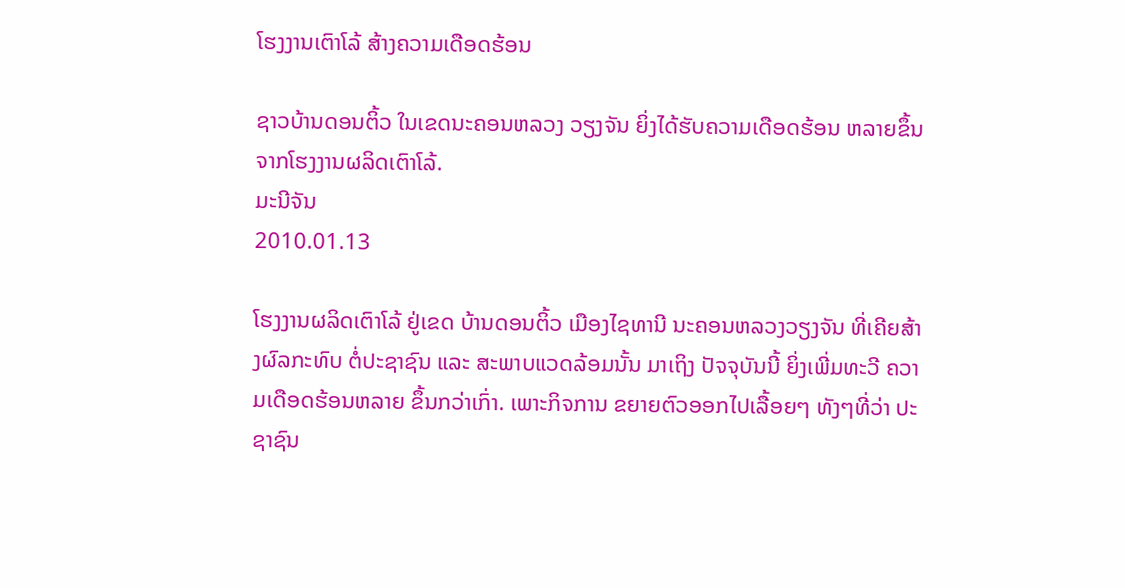ໂຮງງານເຕົາໂລ້ ສ້າງຄວາມເດືອດຮ້ອນ

ຊາວບ້ານດອນຕິ້ວ ໃນເຂດນະຄອນຫລວງ ວຽງຈັນ ຍິ່ງໄດ້ຮັບຄວາມເດືອດຮ້ອນ ຫລາຍຂຶ້ນ ຈາກໂຮງງານຜລິດເຕົາໂລ້.
ມະນີຈັນ
2010.01.13

ໂຮງງານຜລິດເຕົາໂລ້ ຢູ່ເຂດ ບ້ານດອນຕິ້ວ ເມືອງໄຊທານີ ນະຄອນຫລວງວຽງຈັນ ທີ່ເຄີຍສ້າງຜົລກະທົບ ຕໍ່ປະຊາຊົນ ແລະ ສະພາບແວດລ້ອມນັ້ນ ມາເຖິງ ປັຈຈຸບັນນີ້ ຍິ່ງເພີ່ມທະວີ ຄວາມເດືອດຮ້ອນຫລາຍ ຂຶ້ນກວ່າເກົ່າ. ເພາະກິຈການ ຂຍາຍຕົວອອກໄປເລື້ອຍໆ ທັງໆທີ່ວ່າ ປະຊາຊົນ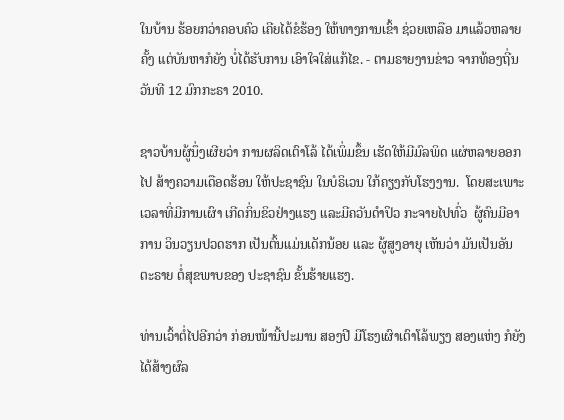ໃນບ້ານ ຮ້ອຍກວ່າຄອບຄົວ ເຄີຍໄດ້ຂໍຮ້ອງ ໃຫ້ທາງການເຂົ້າ ຊ່ວຍເຫລືອ ມາແລ້ວຫລາຍຄັ້ງ ແຕ່ບັນຫາກໍຍັງ ບໍ່ໄດ້ຮັບການ ເອົາໃຈໃສ່ແກ້ໄຂ. - ຕາມຣາຍງານຂ່າວ ຈາກທ້ອງຖີ່ນ ວັນທີ 12 ມົກກະຣາ 2010.

ຊາວບ້ານຜູ້ນຶ່ງເຜີຍວ່າ ການຜລິດເຕົາໂລ້ ໄດ້ເພິ່ມຂຶ້ນ ເຮັດໃຫ້ມີມົລພິດ ແຜ່ຫລາຍອອກໄປ ສ້າງຄວາມເດືອດຮ້ອນ ໃຫ້ປະຊາຊົນ ໃນບໍຣິເວນ ໃກ້ຄຽງກັບໂຮງງານ.  ໂດຍສະເພາະ ເວລາທີ່ມີການເຜົາ ເກີດກິ່ນຂິວຢ່າງແຮງ ແລະມີຄວັນດໍາປິວ ກະຈາຍໄປທົ່ວ  ຜູ້ຄົນມີອາການ ວິນວຽນປວດຮາກ ເປັນຕົ້ນແມ່ນເດັກນ້ອຍ ແລະ ຜູ້ສູງອາຍຸ ເຫັນວ່າ ມັນເປັນອັນຕະຣາຍ ຕໍ່ສຸຂພາບຂອງ ປະຊາຊົນ ຂັ້ນຮ້າຍແຮງ.

ທ່ານເວົ້າຕໍ່ໄປອີກວ່າ ກ່ອນໜ້ານີ້ປະມານ ສອງປີ ມີໂຮງເຜົາເຕົາໂລ້ພຽງ ສອງແຫ່ງ ກໍຍັງໄດ້ສ້າງຜົລ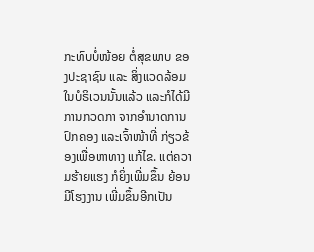ກະທົບບໍ່ໜ້ອຍ ຕໍ່ສຸຂພາບ ຂອງປະຊາຊົນ ແລະ ສິ່ງແວດລ້ອມ ໃນບໍຣິເວນນັ້ນແລ້ວ ແລະກໍໄດ້ມີ ການກວດກາ ຈາກອໍານາດການ ປົກຄອງ ແລະເຈົ້າໜ້າທີ່ ກ່ຽວຂ້ອງເພື່ອຫາທາງ ແກ້ໄຂ. ແຕ່ຄວາມຮ້າຍແຮງ ກໍຍິ່ງເພີ່ມຂຶ້ນ ຍ້ອນມີໂຮງງານ ເພີ່ມຂຶ້ນອີກເປັນ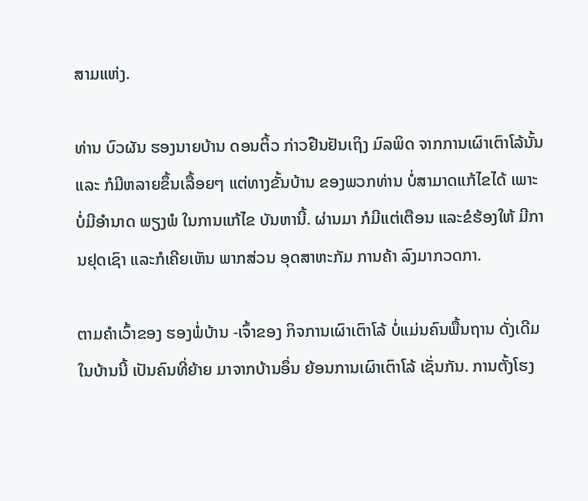ສາມແຫ່ງ.

ທ່ານ ບົວຜັນ ຮອງນາຍບ້ານ ດອນຕິ້ວ ກ່າວຢືນຢັນເຖິງ ມົລພິດ ຈາກການເຜົາເຕົາໂລ້ນັ້ນ ແລະ ກໍມີຫລາຍຂຶ້ນເລື້ອຍໆ ແຕ່ທາງຂັ້ນບ້ານ ຂອງພວກທ່ານ ບໍ່ສາມາດແກ້ໄຂໄດ້ ເພາະບໍ່ມີອໍານາດ ພຽງພໍ ໃນການແກ້ໄຂ ບັນຫານີ້. ຜ່ານມາ ກໍມີແຕ່ເຕືອນ ແລະຂໍຮ້ອງໃຫ້ ມີການຢຸດເຊົາ ແລະກໍເຄີຍເຫັນ ພາກສ່ວນ ອຸດສາຫະກັມ ການຄ້າ ລົງມາກວດກາ.

ຕາມຄໍາເວົ້າຂອງ ຮອງພໍ່ບ້ານ -ເຈົ້າຂອງ ກິຈການເຜົາເຕົາໂລ້ ບໍ່ແມ່ນຄົນພື້ນຖານ ດັ່ງເດີມ ໃນບ້ານນີ້ ເປັນຄົນທີ່ຍ້າຍ ມາຈາກບ້ານອຶ່ນ ຍ້ອນການເຜົາເຕົາໂລ້ ເຊັ່ນກັນ. ການຕັ້ງໂຮງ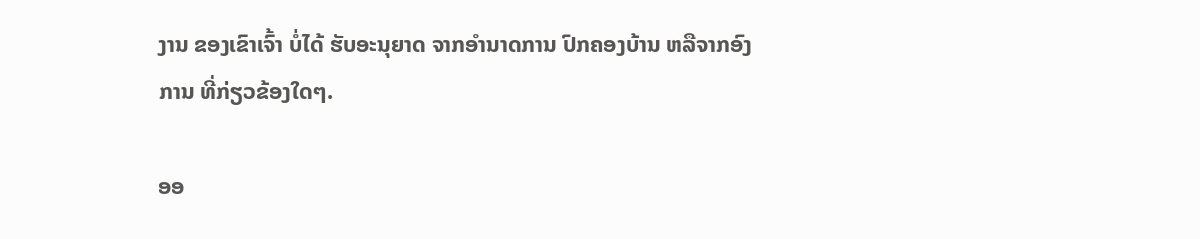ງານ ຂອງເຂົາເຈົ້າ ບໍ່ໄດ້ ຮັບອະນຸຍາດ ຈາກອໍານາດການ ປົກຄອງບ້ານ ຫລືຈາກອົງການ ທີ່ກ່ຽວຂ້ອງໃດໆ.

ອອ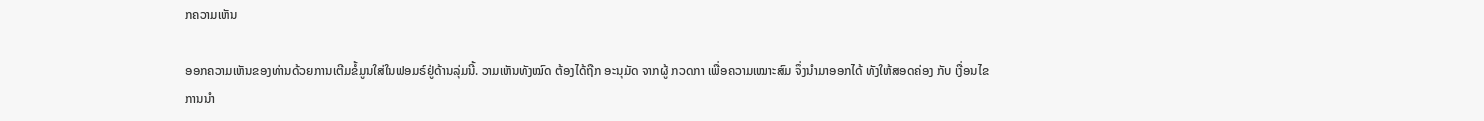ກຄວາມເຫັນ

ອອກຄວາມເຫັນຂອງທ່ານດ້ວຍການເຕີມຂໍ້ມູນໃສ່ໃນຟອມຣ໌ຢູ່ດ້ານລຸ່ມນີ້. ວາມເຫັນທັງໝົດ ຕ້ອງໄດ້ຖືກ ອະນຸມັດ ຈາກຜູ້ ກວດກາ ເພື່ອຄວາມເໝາະສົມ ຈຶ່ງນໍາມາອອກໄດ້ ທັງໃຫ້ສອດຄ່ອງ ກັບ ເງື່ອນໄຂ ການນຳ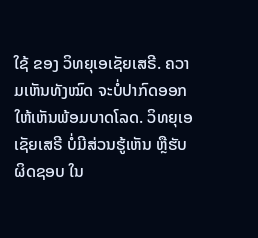ໃຊ້ ຂອງ ວິທຍຸເອເຊັຍເສຣີ. ຄວາມເຫັນທັງໝົດ ຈະບໍ່ປາກົດອອກ ໃຫ້ເຫັນພ້ອມບາດໂລດ. ວິທຍຸເອເຊັຍເສຣີ ບໍ່ມີສ່ວນຮູ້ເຫັນ ຫຼືຮັບຜິດຊອບ ໃນ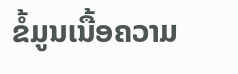ຂໍ້ມູນເນື້ອຄວາມ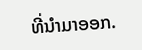ທີ່ນໍາມາອອກ.